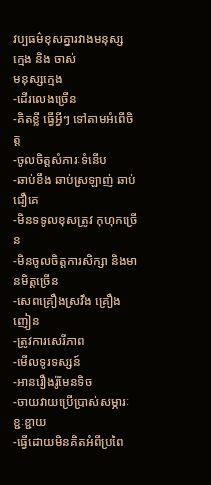វប្បធម៌ខុសគ្នារវាងមនុស្ស ក្មេង និង ចាស់
មនុស្សក្មេង
-ដើរលេងច្រើន
-គិតខ្លី ធ្វើអ្វីៗ ទៅតាមអំពើចិត្ត
-ចូលចិត្តសំភារៈទំនើប
-ឆាប់ខឹង ឆាប់ស្រឡាញ់ ឆាប់ជឿគេ
-មិនទទូលខុសត្រូវ កុហុកច្រើន
-មិនចូលចិត្តការសិក្សា និងមានមិត្តច្រើន
-សេពគ្រឿងស្រវឹង គ្រឿងញៀន
-ត្រូវការសេរីភាព
-មើលទូរទស្សន៍
-អានរឿងរ៉ូមែនទិច
-ចាយវាយប្រើប្រាស់សម្ភារៈខ្ជៈខ្ជាយ
-ធ្វើដោយមិនគិតអំពីប្រពៃ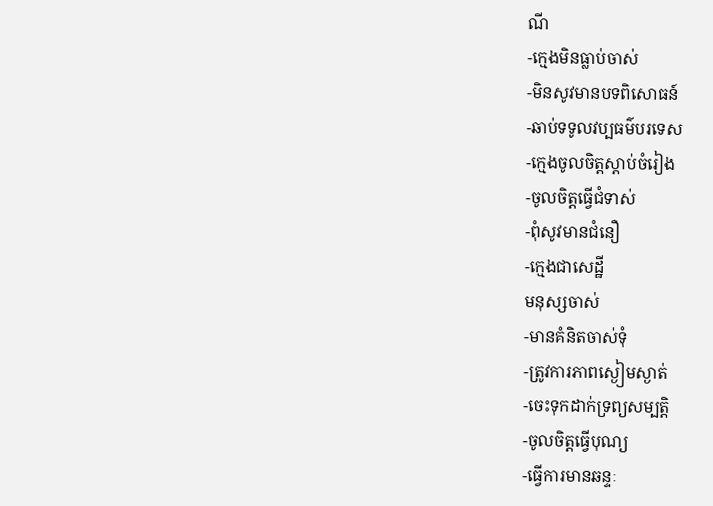ណី
-ក្មេងមិនធ្លាប់ចាស់
-មិនសូវមានបទពិសោធន៍
-ឆាប់ទទូលវប្បធម៌បរទេស
-ក្មេងចូលចិត្តស្តាប់ចំរៀង
-ចូលចិត្តធ្វើជំទាស់
-ពុំសូវមានជំនឿ
-ក្មេងជាសេដ្ឋី
មនុស្សចាស់
-មានគំនិតចាស់ទុំ
-ត្រូវការភាពស្ងៀមស្ងាត់
-ចេះទុកដាក់ទ្រព្យសម្បត្តិ
-ចូលចិត្តធ្វើបុណ្យ
-ធ្វើការមានឆន្ទៈ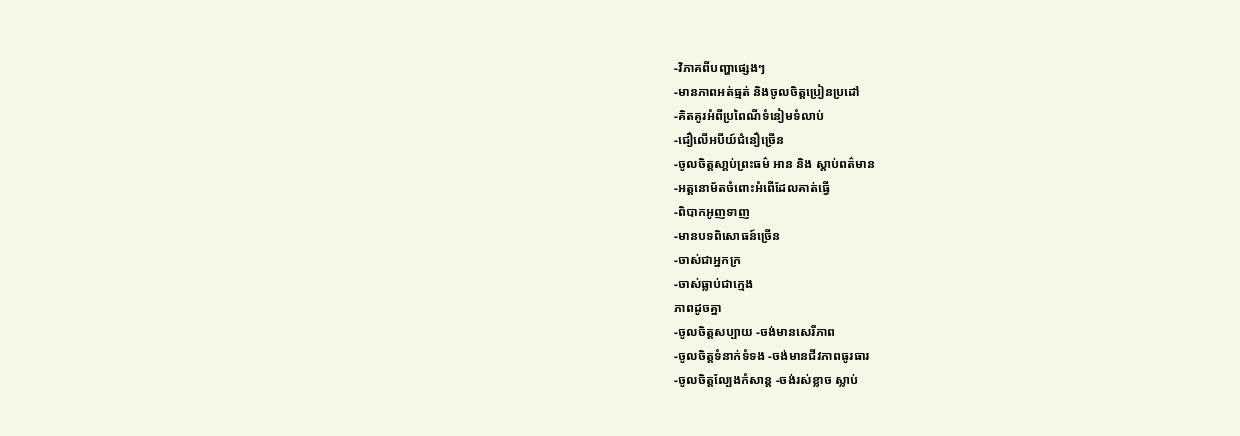-វិភាគពីបញ្ហាផេ្សងៗ
-មានភាពអត់ធ្មត់ និងចូលចិត្តប្រៀនប្រដៅ
-គិតគូរអំពីប្រពៃណីទំនៀមទំលាប់
-ជឿលើអបីយ៍ជំនឿច្រើន
-ចូលចិត្តសា្តប់ព្រះធម៌ អាន និង ស្តាប់ពត៌មាន
-អត្តនោម័តចំពោះអំពើដែលគាត់ធ្វើ
-ពិបាកអូញទាញ
-មានបទពិសោធន៍ច្រើន
-ចាស់ជាអ្នកក្រ
-ចាស់ធ្លាប់ជាក្មេង
ភាពដូចគ្នា
-ចូលចិត្តសប្បាយ -ចង់មានសេរីភាព
-ចូលចិត្តទំនាក់ទំទង -ចង់មានជីវភាពធូរធារ
-ចូលចិត្តល្បែងកំសាន្ត -ចង់រស់ខ្លាច ស្លាប់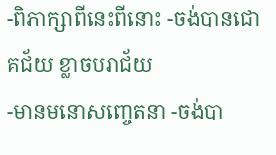-ពិភាក្សាពីនេះពីនោះ -ចង់បានជោគជ័យ ខ្លាចបរាជ័យ
-មានមនោសញ្ចេតនា -ចង់បា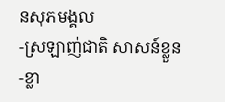នសុភមង្គល
-ស្រឡាញ់ជាតិ សាសន៍ខ្លួន -ខ្លា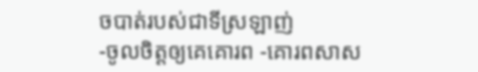ចបាត់របស់ជាទីស្រឡាញ់
-ចូលចិត្តឲ្យគេគោរព -គោរពសាស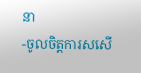នា
-ចូលចិត្តការសសើ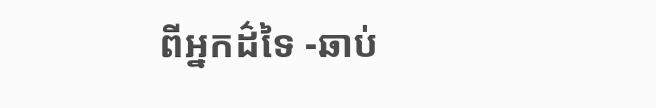ពីអ្នកដ៌ទៃ -ឆាប់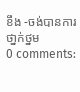ខឹង -ចង់បានការថា្នក់ថ្នម
0 comments: